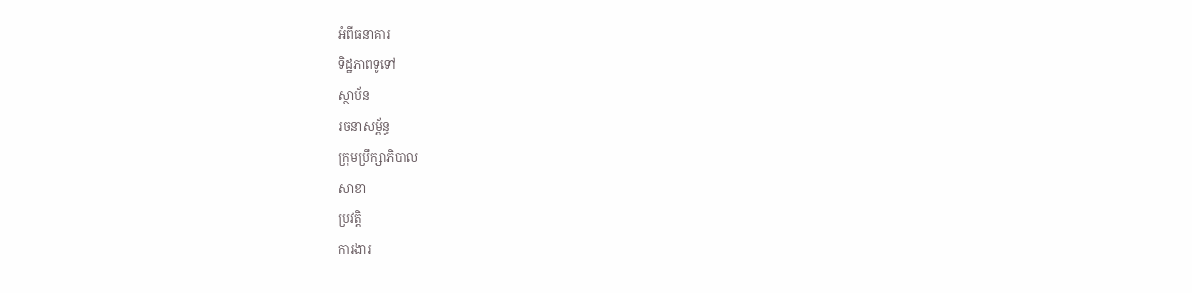អំពីធនាគារ
ទិដ្ឋភាពទូទៅ
ស្ថាប័ន
រចនាសម្ព័ន្ធ
ក្រុមប្រឹក្សាភិបាល
សាខា
ប្រវត្តិ
ការងារ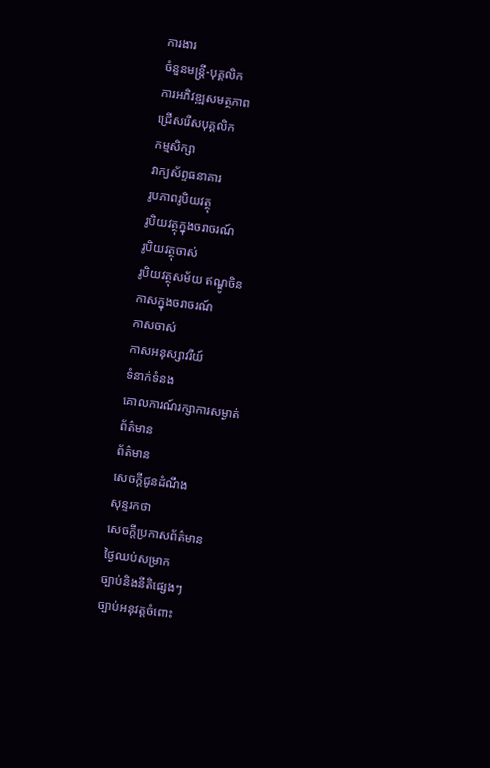ការងារ
ចំនួនមន្ត្រី-បុគ្គលិក
ការអភិវឌ្ឍសមត្ថភាព
ជ្រើសរើសបុគ្គលិក
កម្មសិក្សា
វាក្យស័ព្ទធនាគារ
រូបភាពរូបិយវត្ថុ
រូបិយវត្ថុក្នុងចរាចរណ៍
រូបិយវត្ថុចាស់
រូបិយវត្ថុសម័យ ឥណ្ឌូចិន
កាសក្នុងចរាចរណ៍
កាសចាស់
កាសអនុស្សាវរីយ៍
ទំនាក់ទំនង
គោលការណ៍រក្សាការសម្ងាត់
ព័ត៌មាន
ព័ត៌មាន
សេចក្តីជូនដំណឹង
សុន្ទរកថា
សេចក្តីប្រកាសព័ត៌មាន
ថ្ងៃឈប់សម្រាក
ច្បាប់និងនីតិផ្សេងៗ
ច្បាប់អនុវត្តចំពោះ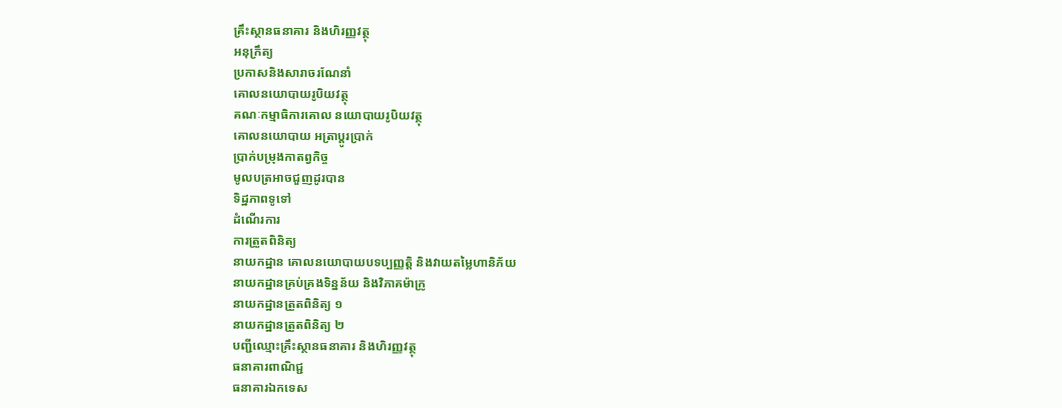គ្រឹះស្ថានធនាគារ និងហិរញ្ញវត្ថុ
អនុក្រឹត្យ
ប្រកាសនិងសារាចរណែនាំ
គោលនយោបាយរូបិយវត្ថុ
គណៈកម្មាធិការគោល នយោបាយរូបិយវត្ថុ
គោលនយោបាយ អត្រាប្តូរប្រាក់
ប្រាក់បម្រុងកាតព្វកិច្ច
មូលបត្រអាចជួញដូរបាន
ទិដ្ឋភាពទូទៅ
ដំណើរការ
ការត្រួតពិនិត្យ
នាយកដ្ឋាន គោលនយោបាយបទប្បញ្ញត្តិ និងវាយតម្លៃហានិភ័យ
នាយកដ្ឋានគ្រប់គ្រងទិន្នន័យ និងវិភាគម៉ាក្រូ
នាយកដ្ឋានត្រួតពិនិត្យ ១
នាយកដ្ឋានត្រួតពិនិត្យ ២
បញ្ជីឈ្មោះគ្រឹះស្ថានធនាគារ និងហិរញ្ញវត្ថុ
ធនាគារពាណិជ្ជ
ធនាគារឯកទេស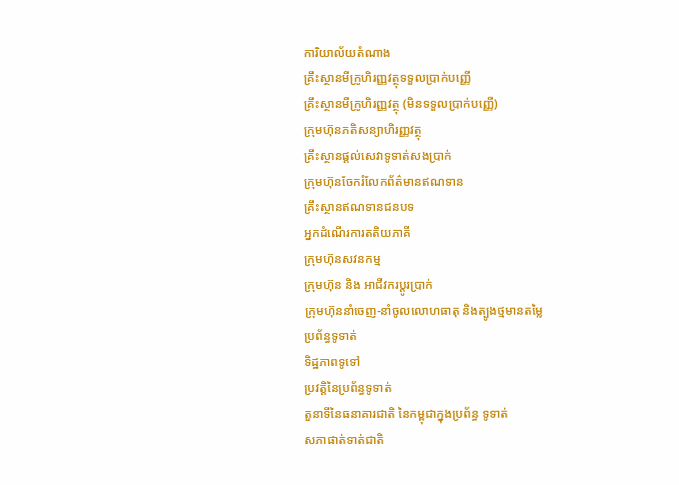ការិយាល័យតំណាង
គ្រឹះស្ថានមីក្រូហិរញ្ញវត្ថុទទួលប្រាក់បញ្ញើ
គ្រឹះស្ថានមីក្រូហិរញ្ញវត្ថុ (មិនទទួលប្រាក់បញ្ញើ)
ក្រុមហ៊ុនភតិសន្យាហិរញ្ញវត្ថុ
គ្រឹះស្ថានផ្ដល់សេវាទូទាត់សងប្រាក់
ក្រុមហ៊ុនចែករំលែកព័ត៌មានឥណទាន
គ្រឹះស្ថានឥណទានជនបទ
អ្នកដំណើរការតតិយភាគី
ក្រុមហ៊ុនសវនកម្ម
ក្រុមហ៊ុន និង អាជីវករប្តូរប្រាក់
ក្រុមហ៊ុននាំចេញ-នាំចូលលោហធាតុ និងត្បូងថ្មមានតម្លៃ
ប្រព័ន្ធទូទាត់
ទិដ្ឋភាពទូទៅ
ប្រវត្តិនៃប្រព័ន្ធទូទាត់
តួនាទីនៃធនាគារជាតិ នៃកម្ពុជាក្នុងប្រព័ន្ធ ទូទាត់
សភាផាត់ទាត់ជាតិ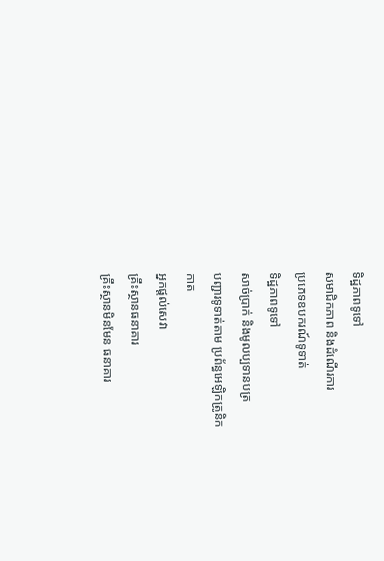ទិដ្ឋភាពទូទៅ
សមាជិកភាព និងដំណើរការ
ប្រភេទឧបករណ៍ទូទាត់
ទិដ្ឋភាពទូទៅ
សាច់ប្រាក់ និងមូលប្បទានបត្រ
បញ្ជារទូទាត់តាម ប្រព័ន្ធអេឡិកត្រូនិក
កាត
អ្នកផ្តល់សេវា
គ្រឹះស្ថានធនាគារ
គ្រឹះស្ថានមិនមែន ធនាគារ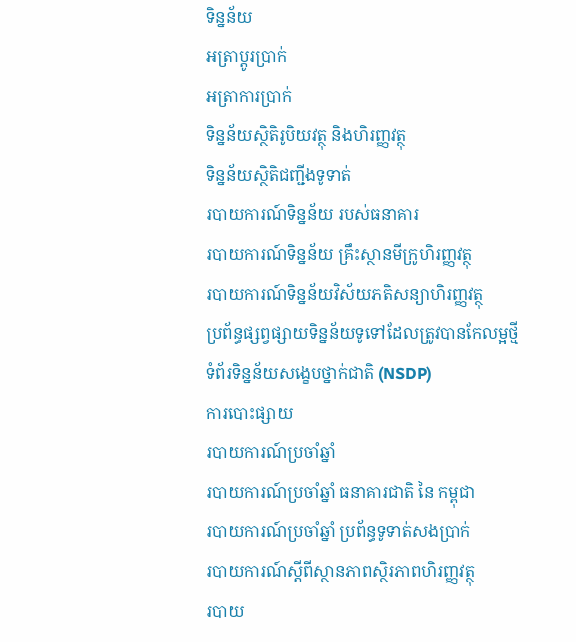ទិន្នន័យ
អត្រាប្តូរបា្រក់
អត្រាការប្រាក់
ទិន្នន័យស្ថិតិរូបិយវត្ថុ និងហិរញ្ញវត្ថុ
ទិន្នន័យស្ថិតិជញ្ជីងទូទាត់
របាយការណ៍ទិន្នន័យ របស់ធនាគារ
របាយការណ៍ទិន្នន័យ គ្រឹះស្ថានមីក្រូហិរញ្ញវត្ថុ
របាយការណ៍ទិន្នន័យវិស័យភតិសន្យាហិរញ្ញវត្ថុ
ប្រព័ន្ធផ្សព្វផ្សាយទិន្នន័យទូទៅដែលត្រូវបានកែលម្អថ្មី
ទំព័រទិន្នន័យសង្ខេបថ្នាក់ជាតិ (NSDP)
ការបោះផ្សាយ
របាយការណ៍ប្រចាំឆ្នាំ
របាយការណ៍ប្រចាំឆ្នាំ ធនាគារជាតិ នៃ កម្ពុជា
របាយការណ៍ប្រចាំឆ្នាំ ប្រព័ន្ធទូទាត់សងប្រាក់
របាយការណ៍ស្តីពីស្ថានភាពស្ថិរភាពហិរញ្ញវត្ថុ
របាយ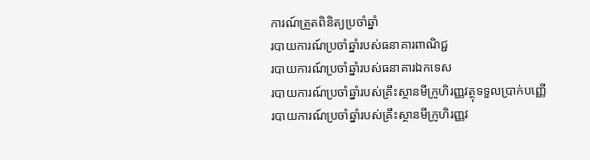ការណ៍ត្រួតពិនិត្យប្រចាំឆ្នាំ
របាយការណ៍ប្រចាំឆ្នាំរបស់ធនាគារពាណិជ្ជ
របាយការណ៍ប្រចាំឆ្នាំរបស់ធនាគារឯកទេស
របាយការណ៍ប្រចាំឆ្នាំរបស់គ្រឹះស្ថានមីក្រូហិរញ្ញវត្ថុទទួលប្រាក់បញ្ញើ
របាយការណ៍ប្រចាំឆ្នាំរបស់គ្រឹះស្ថានមីក្រូហិរញ្ញវ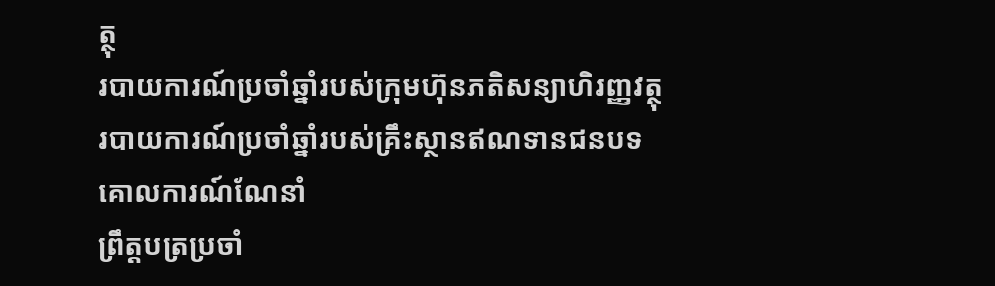ត្ថុ
របាយការណ៍ប្រចាំឆ្នាំរបស់ក្រុមហ៊ុនភតិសន្យាហិរញ្ញវត្ថុ
របាយការណ៍ប្រចាំឆ្នាំរបស់គ្រឹះស្ថានឥណទានជនបទ
គោលការណ៍ណែនាំ
ព្រឹត្តបត្រប្រចាំ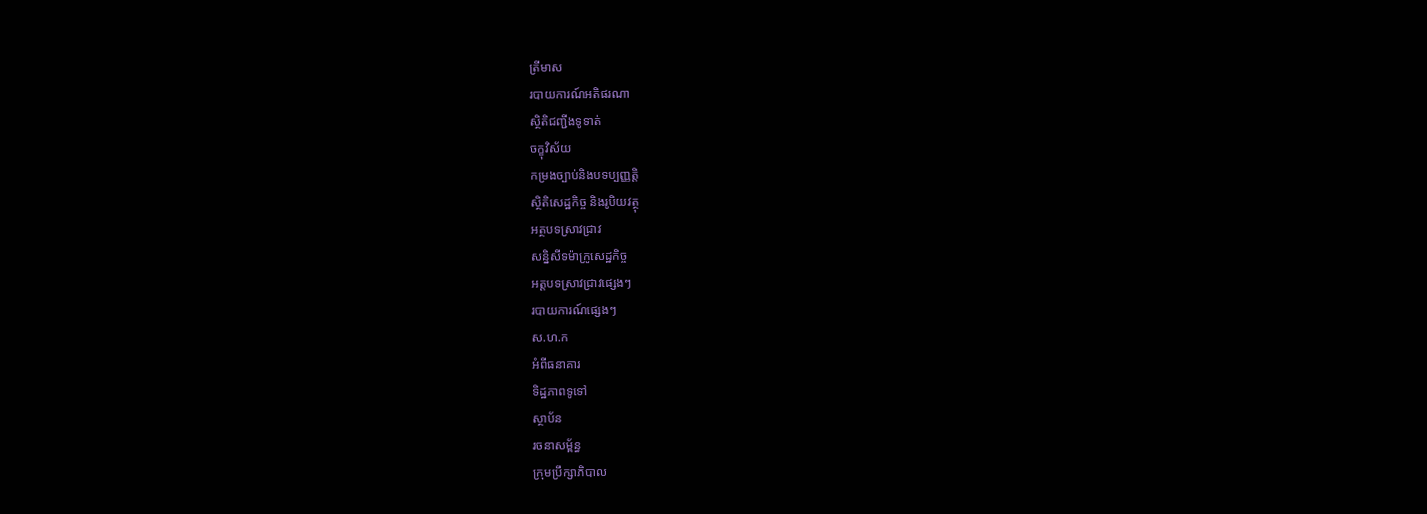ត្រីមាស
របាយការណ៍អតិផរណា
ស្ថិតិជញ្ជីងទូទាត់
ចក្ខុវិស័យ
កម្រងច្បាប់និងបទប្បញ្ញត្តិ
ស្ថិតិសេដ្ឋកិច្ច និងរូបិយវត្ថុ
អត្ថបទស្រាវជ្រាវ
សន្និសីទម៉ាក្រូសេដ្ឋកិច្ច
អត្តបទស្រាវជ្រាវផ្សេងៗ
របាយការណ៍ផ្សេងៗ
ស.ហ.ក
អំពីធនាគារ
ទិដ្ឋភាពទូទៅ
ស្ថាប័ន
រចនាសម្ព័ន្ធ
ក្រុមប្រឹក្សាភិបាល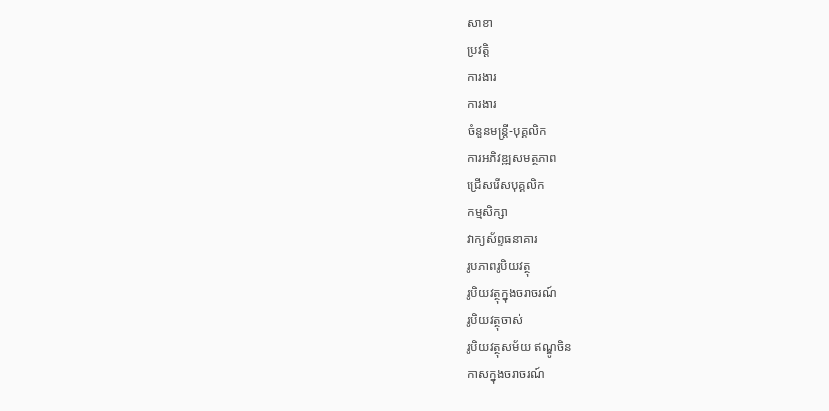សាខា
ប្រវត្តិ
ការងារ
ការងារ
ចំនួនមន្ត្រី-បុគ្គលិក
ការអភិវឌ្ឍសមត្ថភាព
ជ្រើសរើសបុគ្គលិក
កម្មសិក្សា
វាក្យស័ព្ទធនាគារ
រូបភាពរូបិយវត្ថុ
រូបិយវត្ថុក្នុងចរាចរណ៍
រូបិយវត្ថុចាស់
រូបិយវត្ថុសម័យ ឥណ្ឌូចិន
កាសក្នុងចរាចរណ៍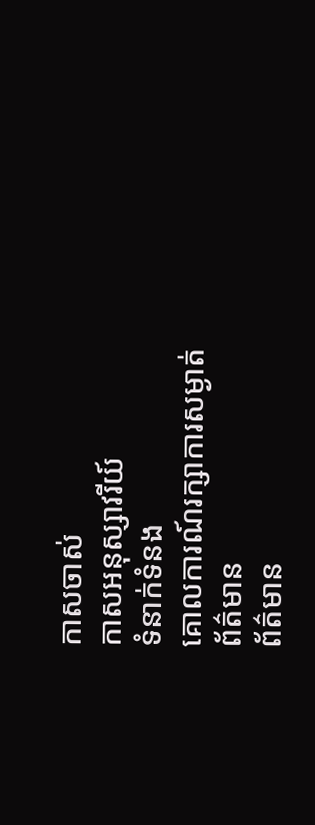កាសចាស់
កាសអនុស្សាវរីយ៍
ទំនាក់ទំនង
គោលការណ៍រក្សាការសម្ងាត់
ព័ត៌មាន
ព័ត៌មាន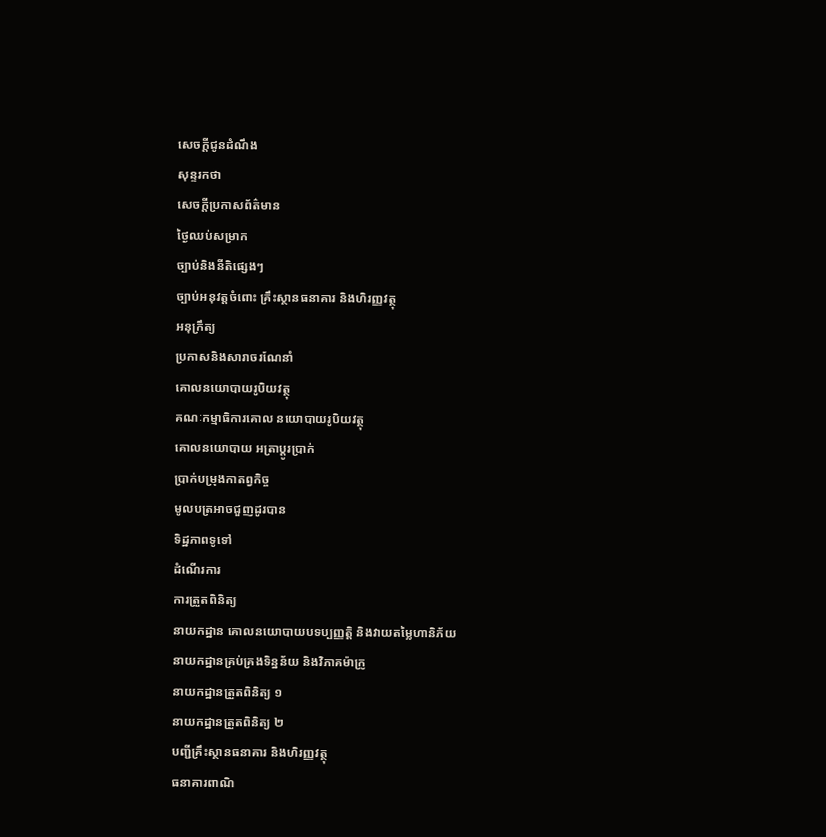សេចក្តីជូនដំណឹង
សុន្ទរកថា
សេចក្តីប្រកាសព័ត៌មាន
ថ្ងៃឈប់សម្រាក
ច្បាប់និងនីតិផ្សេងៗ
ច្បាប់អនុវត្តចំពោះ គ្រឹះស្ថានធនាគារ និងហិរញ្ញវត្ថុ
អនុក្រឹត្យ
ប្រកាសនិងសារាចរណែនាំ
គោលនយោបាយរូបិយវត្ថុ
គណៈកម្មាធិការគោល នយោបាយរូបិយវត្ថុ
គោលនយោបាយ អត្រាប្តូរប្រាក់
ប្រាក់បម្រុងកាតព្វកិច្ច
មូលបត្រអាចជួញដូរបាន
ទិដ្ឋភាពទូទៅ
ដំណើរការ
ការត្រួតពិនិត្យ
នាយកដ្ឋាន គោលនយោបាយបទប្បញ្ញត្តិ និងវាយតម្លៃហានិភ័យ
នាយកដ្ឋានគ្រប់គ្រងទិន្នន័យ និងវិភាគម៉ាក្រូ
នាយកដ្ឋានត្រួតពិនិត្យ ១
នាយកដ្ឋានត្រួតពិនិត្យ ២
បញ្ជីគ្រឹះស្ថានធនាគារ និងហិរញ្ញវត្ថុ
ធនាគារពាណិ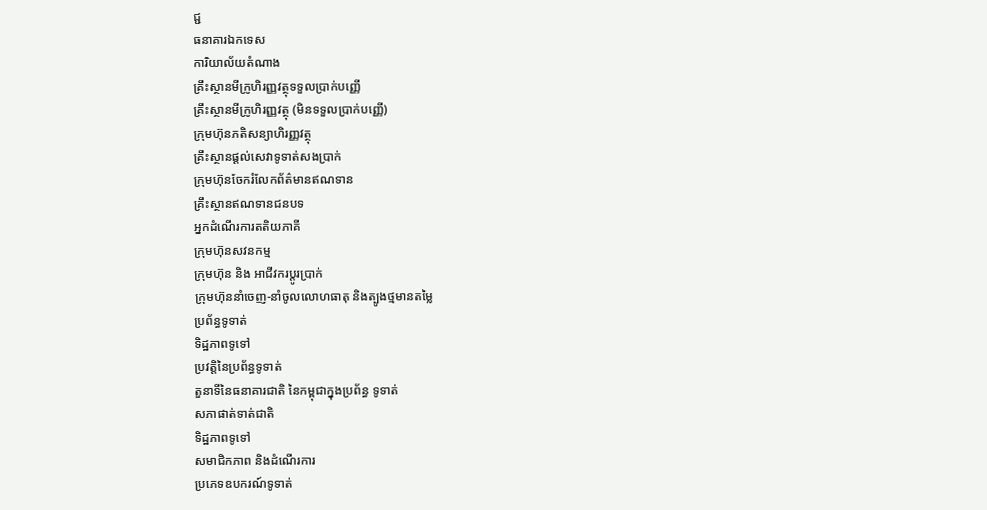ជ្ជ
ធនាគារឯកទេស
ការិយាល័យតំណាង
គ្រឹះស្ថានមីក្រូហិរញ្ញវត្ថុទទួលប្រាក់បញ្ញើ
គ្រឹះស្ថានមីក្រូហិរញ្ញវត្ថុ (មិនទទួលប្រាក់បញ្ញើ)
ក្រុមហ៊ុនភតិសន្យាហិរញ្ញវត្ថុ
គ្រឹះស្ថានផ្ដល់សេវាទូទាត់សងប្រាក់
ក្រុមហ៊ុនចែករំលែកព័ត៌មានឥណទាន
គ្រឹះស្ថានឥណទានជនបទ
អ្នកដំណើរការតតិយភាគី
ក្រុមហ៊ុនសវនកម្ម
ក្រុមហ៊ុន និង អាជីវករប្តូរប្រាក់
ក្រុមហ៊ុននាំចេញ-នាំចូលលោហធាតុ និងត្បូងថ្មមានតម្លៃ
ប្រព័ន្ធទូទាត់
ទិដ្ឋភាពទូទៅ
ប្រវត្តិនៃប្រព័ន្ធទូទាត់
តួនាទីនៃធនាគារជាតិ នៃកម្ពុជាក្នុងប្រព័ន្ធ ទូទាត់
សភាផាត់ទាត់ជាតិ
ទិដ្ឋភាពទូទៅ
សមាជិកភាព និងដំណើរការ
ប្រភេទឧបករណ៍ទូទាត់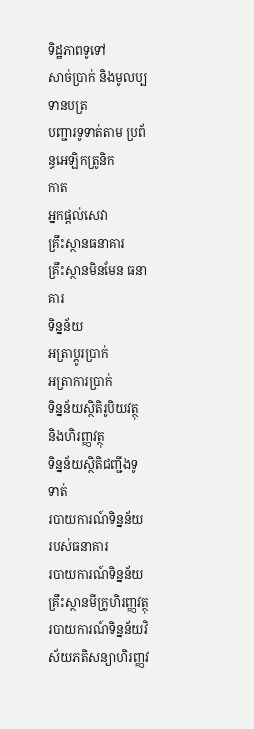ទិដ្ឋភាពទូទៅ
សាច់ប្រាក់ និងមូលប្បទានបត្រ
បញ្ជារទូទាត់តាម ប្រព័ន្ធអេឡិកត្រូនិក
កាត
អ្នកផ្តល់សេវា
គ្រឹះស្ថានធនាគារ
គ្រឹះស្ថានមិនមែន ធនាគារ
ទិន្នន័យ
អត្រាប្តូរបា្រក់
អត្រាការប្រាក់
ទិន្នន័យស្ថិតិរូបិយវត្ថុ និងហិរញ្ញវត្ថុ
ទិន្នន័យស្ថិតិជញ្ជីងទូទាត់
របាយការណ៍ទិន្នន័យ របស់ធនាគារ
របាយការណ៍ទិន្នន័យ គ្រឹះស្ថានមីក្រូហិរញ្ញវត្ថុ
របាយការណ៍ទិន្នន័យវិស័យភតិសន្យាហិរញ្ញវ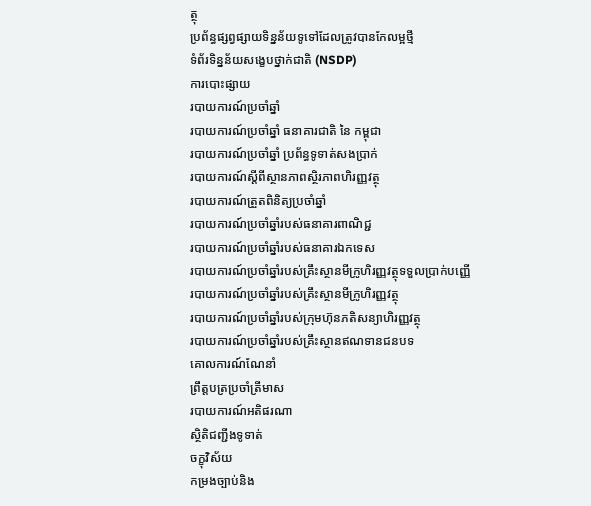ត្ថុ
ប្រព័ន្ធផ្សព្វផ្សាយទិន្នន័យទូទៅដែលត្រូវបានកែលម្អថ្មី
ទំព័រទិន្នន័យសង្ខេបថ្នាក់ជាតិ (NSDP)
ការបោះផ្សាយ
របាយការណ៍ប្រចាំឆ្នាំ
របាយការណ៍ប្រចាំឆ្នាំ ធនាគារជាតិ នៃ កម្ពុជា
របាយការណ៍ប្រចាំឆ្នាំ ប្រព័ន្ធទូទាត់សងប្រាក់
របាយការណ៍ស្តីពីស្ថានភាពស្ថិរភាពហិរញ្ញវត្ថុ
របាយការណ៍ត្រួតពិនិត្យប្រចាំឆ្នាំ
របាយការណ៍ប្រចាំឆ្នាំរបស់ធនាគារពាណិជ្ជ
របាយការណ៍ប្រចាំឆ្នាំរបស់ធនាគារឯកទេស
របាយការណ៍ប្រចាំឆ្នាំរបស់គ្រឹះស្ថានមីក្រូហិរញ្ញវត្ថុទទួលប្រាក់បញ្ញើ
របាយការណ៍ប្រចាំឆ្នាំរបស់គ្រឹះស្ថានមីក្រូហិរញ្ញវត្ថុ
របាយការណ៍ប្រចាំឆ្នាំរបស់ក្រុមហ៊ុនភតិសន្យាហិរញ្ញវត្ថុ
របាយការណ៍ប្រចាំឆ្នាំរបស់គ្រឹះស្ថានឥណទានជនបទ
គោលការណ៍ណែនាំ
ព្រឹត្តបត្រប្រចាំត្រីមាស
របាយការណ៍អតិផរណា
ស្ថិតិជញ្ជីងទូទាត់
ចក្ខុវិស័យ
កម្រងច្បាប់និង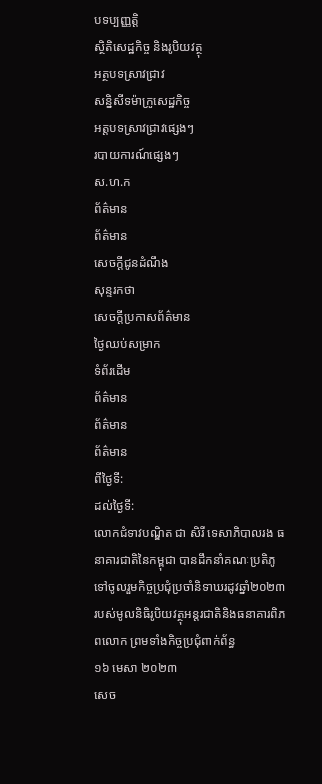បទប្បញ្ញត្តិ
ស្ថិតិសេដ្ឋកិច្ច និងរូបិយវត្ថុ
អត្ថបទស្រាវជ្រាវ
សន្និសីទម៉ាក្រូសេដ្ឋកិច្ច
អត្តបទស្រាវជ្រាវផ្សេងៗ
របាយការណ៍ផ្សេងៗ
ស.ហ.ក
ព័ត៌មាន
ព័ត៌មាន
សេចក្តីជូនដំណឹង
សុន្ទរកថា
សេចក្តីប្រកាសព័ត៌មាន
ថ្ងៃឈប់សម្រាក
ទំព័រដើម
ព័ត៌មាន
ព័ត៌មាន
ព័ត៌មាន
ពីថ្ងៃទី:
ដល់ថ្ងៃទី:
លោកជំទាវបណ្ឌិត ជា សិរី ទេសាភិបាលរង ធនាគារជាតិនៃកម្ពុជា បានដឹកនាំគណៈប្រតិភូទៅចូលរួមកិច្ចប្រជុំប្រចាំនិទាឃរដូវឆ្នាំ២០២៣ របស់មូលនិធិរូបិយវត្ថុអន្តរជាតិនិងធនាគារពិភពលោក ព្រមទាំងកិច្ចប្រជុំពាក់ព័ន្ធ
១៦ មេសា ២០២៣
សេច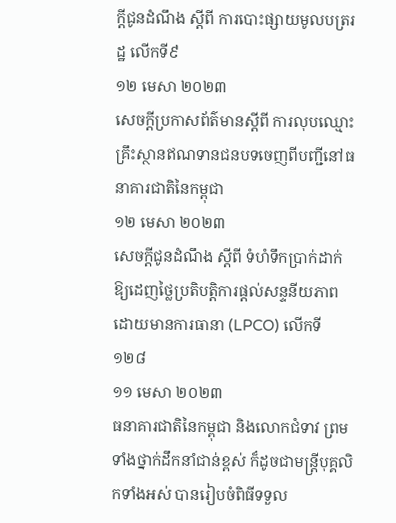ក្តីជូនដំណឹង ស្តីពី ការបោះផ្សាយមូលបត្ររដ្ឋ លើកទី៩
១២ មេសា ២០២៣
សេចក្តីប្រកាសព័ត៌មានស្តីពី ការលុបឈ្មោះគ្រឹះស្ថានឥណទានជនបទចេញពីបញ្ជីនៅធនាគារជាតិនៃកម្ពុជា
១២ មេសា ២០២៣
សេចក្តីជូនដំណឹង ស្តីពី ទំហំទឹកប្រាក់ដាក់ឱ្យដេញថ្លៃប្រតិបត្តិការផ្តល់សន្ទនីយភាពដោយមានការធានា (LPCO) លើកទី ១២៨
១១ មេសា ២០២៣
ធនាគារជាតិនៃកម្ពុជា និងលោកជំទាវ ព្រមទាំងថ្នាក់ដឹកនាំជាន់ខ្ពស់ ក៏ដូចជាមន្ត្រីបុគ្គលិកទាំងអស់ បានរៀបចំពិធីទទួល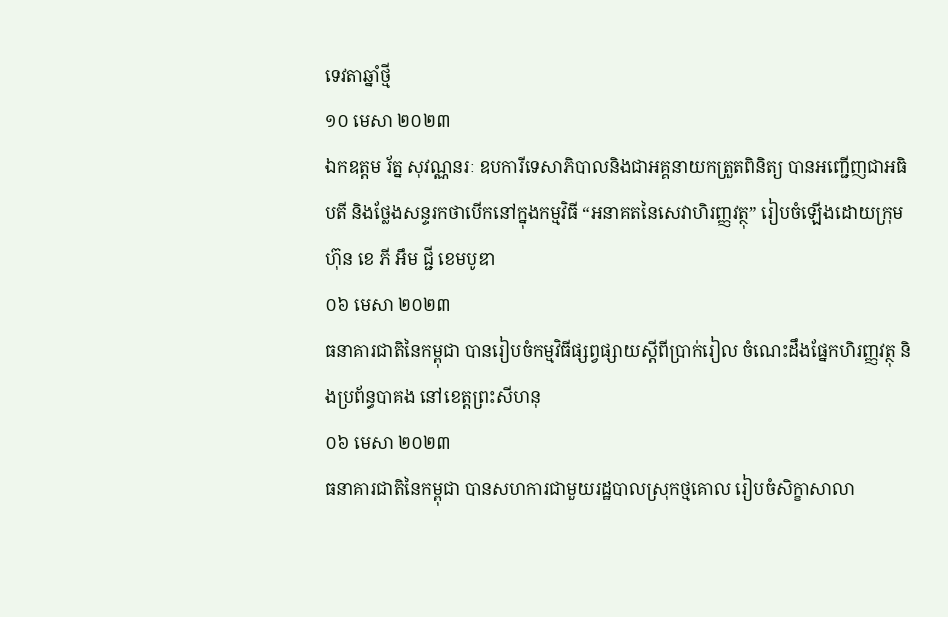ទេវតាឆ្នាំថ្មី
១០ មេសា ២០២៣
ឯកឧត្តម រ័ត្ន សុវណ្ណនរៈ ឧបការីទេសាភិបាលនិងជាអគ្គនាយកត្រួតពិនិត្យ បានអញ្ជើញជាអធិបតី និងថ្លែងសន្ទរកថាបើកនៅក្នុងកម្មវិធី “អនាគតនៃសេវាហិរញ្ញវត្ថុ” រៀបចំឡើងដោយក្រុមហ៊ុន ខេ ភី អឹម ជ្ជី ខេមបូឌា
០៦ មេសា ២០២៣
ធនាគារជាតិនៃកម្ពុជា បានរៀបចំកម្មវិធីផ្សព្វផ្សាយស្តីពីប្រាក់រៀល ចំណេះដឹងផ្នែកហិរញ្ញវត្ថុ និងប្រព័ន្ធបាគង នៅខេត្តព្រះសីហនុ
០៦ មេសា ២០២៣
ធនាគារជាតិនៃកម្ពុជា បានសហការជាមួយរដ្ឋបាលស្រុកថ្មគោល រៀបចំសិក្ខាសាលា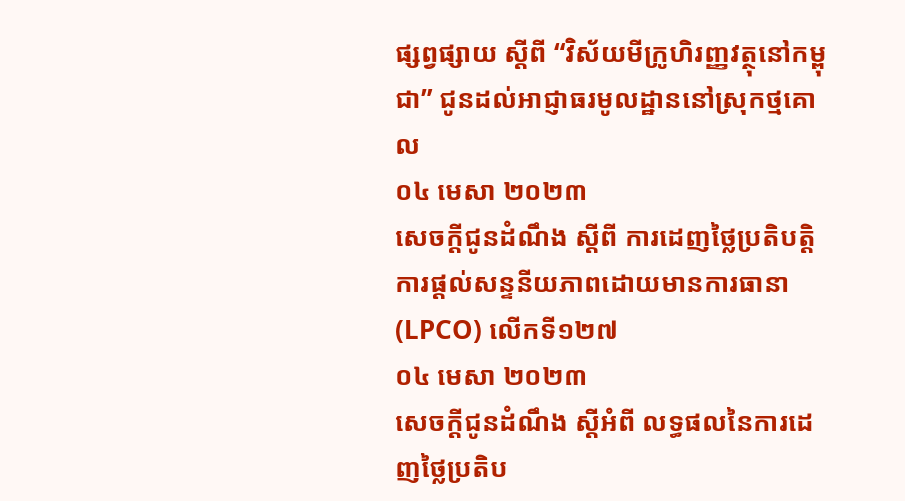ផ្សព្វផ្សាយ ស្តីពី “វិស័យមីក្រូហិរញ្ញវត្ថុនៅកម្ពុជា” ជូនដល់អាជ្ញាធរមូលដ្ឋាននៅស្រុកថ្មគោល
០៤ មេសា ២០២៣
សេចក្តីជូនដំណឹង ស្តីពី ការដេញថ្លៃប្រតិបត្តិការផ្តល់សន្ទនីយភាពដោយមានការធានា (LPCO) លើកទី១២៧
០៤ មេសា ២០២៣
សេចក្តីជូនដំណឹង ស្តីអំពី លទ្ធផលនៃការដេញថ្លៃប្រតិប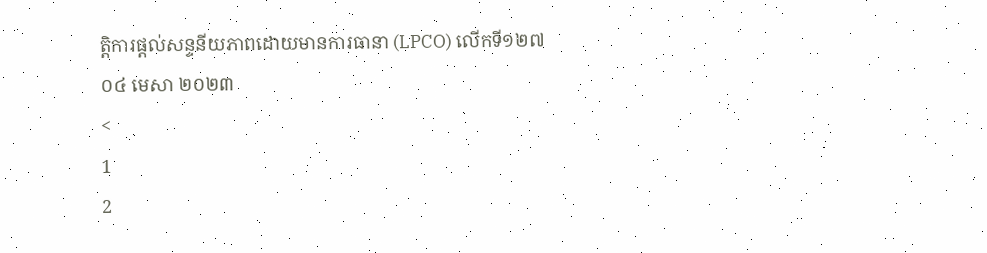ត្តិការផ្តល់សន្ទនីយភាពដោយមានការធានា (LPCO) លើកទី១២៧
០៤ មេសា ២០២៣
<
1
2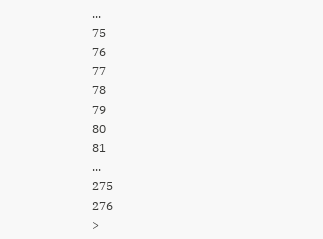...
75
76
77
78
79
80
81
...
275
276
>